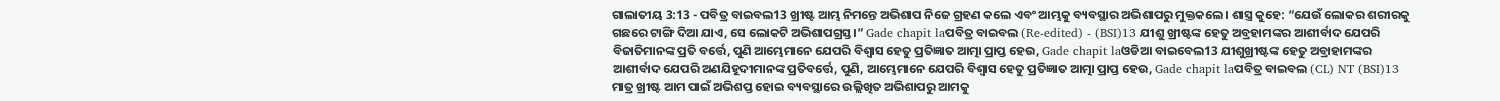ଗାଲାତୀୟ 3:13 - ପବିତ୍ର ବାଇବଲ13 ଖ୍ରୀଷ୍ଟ ଆମ୍ଭ ନିମନ୍ତେ ଅଭିଶାପ ନିଜେ ଗ୍ରହଣ କଲେ ଏବଂ ଆମ୍ଭକୁ ବ୍ୟବସ୍ଥାର ଅଭିଶାପରୁ ମୁକ୍ତକଲେ। ଶାସ୍ତ୍ର କୁହେ: “ଯେଉଁ ଲୋକର ଶରୀରକୁ ଗଛରେ ଟାଙ୍ଗି ଦିଆ ଯାଏ, ସେ ଲୋକଟି ଅଭିଶାପଗ୍ରସ୍ତ।” Gade chapit laପବିତ୍ର ବାଇବଲ (Re-edited) - (BSI)13 ଯୀଶୁ ଖ୍ରୀଷ୍ଟଙ୍କ ହେତୁ ଅବ୍ରହାମଙ୍କର ଆଶୀର୍ବାଦ ଯେପରି ବିଜାତିମାନଙ୍କ ପ୍ରତି ବର୍ତ୍ତେ, ପୁଣି ଆମ୍ଭେମାନେ ଯେପରି ବିଶ୍ଵାସ ହେତୁ ପ୍ରତିଜ୍ଞାତ ଆତ୍ମା ପ୍ରାପ୍ତ ହେଉ, Gade chapit laଓଡିଆ ବାଇବେଲ13 ଯୀଶୁଖ୍ରୀଷ୍ଟଙ୍କ ହେତୁ ଅବ୍ରାହାମଙ୍କର ଆଶୀର୍ବାଦ ଯେପରି ଅଣଯିହୂଦୀମାନଙ୍କ ପ୍ରତିବର୍ତ୍ତେ, ପୁଣି, ଆମ୍ଭେମାନେ ଯେପରି ବିଶ୍ୱାସ ହେତୁ ପ୍ରତିଜ୍ଞାତ ଆତ୍ମା ପ୍ରାପ୍ତ ହେଉ, Gade chapit laପବିତ୍ର ବାଇବଲ (CL) NT (BSI)13 ମାତ୍ର ଖ୍ରୀଷ୍ଟ ଆମ ପାଇଁ ଅଭିଶପ୍ତ ହୋଇ ବ୍ୟବସ୍ଥାରେ ଉଲ୍ଲିଖିତ ଅଭିଶାପରୁ ଆମକୁ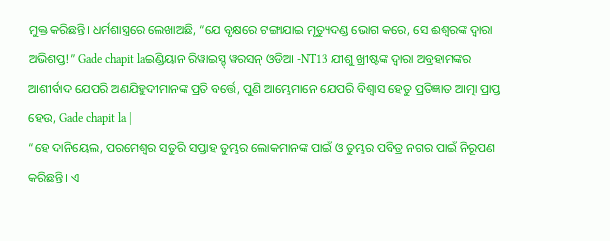ମୁକ୍ତ କରିଛନ୍ତି। ଧର୍ମଶାସ୍ତ୍ରରେ ଲେଖାଅଛି, “ଯେ ବୃକ୍ଷରେ ଟଙ୍ଗାଯାଇ ମୃତ୍ୟୁଦଣ୍ଡ ଭୋଗ କରେ, ସେ ଈଶ୍ୱରଙ୍କ ଦ୍ୱାରା ଅଭିଶପ୍ତ!” Gade chapit laଇଣ୍ଡିୟାନ ରିୱାଇସ୍ଡ୍ ୱରସନ୍ ଓଡିଆ -NT13 ଯୀଶୁ ଖ୍ରୀଷ୍ଟଙ୍କ ଦ୍ୱାରା ଅବ୍ରହାମଙ୍କର ଆଶୀର୍ବାଦ ଯେପରି ଅଣଯିହୁଦୀମାନଙ୍କ ପ୍ରତି ବର୍ତ୍ତେ, ପୁଣି ଆମ୍ଭେମାନେ ଯେପରି ବିଶ୍ୱାସ ହେତୁ ପ୍ରତିଜ୍ଞାତ ଆତ୍ମା ପ୍ରାପ୍ତ ହେଉ, Gade chapit la |
“ହେ ଦାନିୟେଲ, ପରମେଶ୍ୱର ସତୁରି ସପ୍ତାହ ତୁମ୍ଭର ଲୋକମାନଙ୍କ ପାଇଁ ଓ ତୁମ୍ଭର ପବିତ୍ର ନଗର ପାଇଁ ନିରୂପଣ କରିଛନ୍ତି। ଏ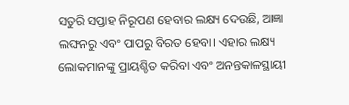ସତୁରି ସପ୍ତାହ ନିରୂପଣ ହେବାର ଲକ୍ଷ୍ୟ ଦେଉଛି, ଆଜ୍ଞା ଲଙ୍ଘନରୁ ଏବଂ ପାପରୁ ବିରତ ହେବା। ଏହାର ଲକ୍ଷ୍ୟ ଲୋକମାନଙ୍କୁ ପ୍ରାୟଶ୍ଚିତ କରିବା ଏବଂ ଅନନ୍ତକାଳସ୍ଥାୟୀ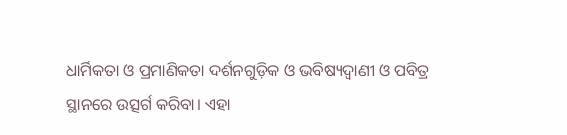ଧାର୍ମିକତା ଓ ପ୍ରମାଣିକତା ଦର୍ଶନଗୁଡ଼ିକ ଓ ଭବିଷ୍ୟଦ୍ବାଣୀ ଓ ପବିତ୍ର ସ୍ଥାନରେ ଉତ୍ସର୍ଗ କରିବା। ଏହା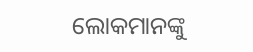ଲୋକମାନଙ୍କୁ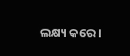ଲକ୍ଷ୍ୟ କରେ।